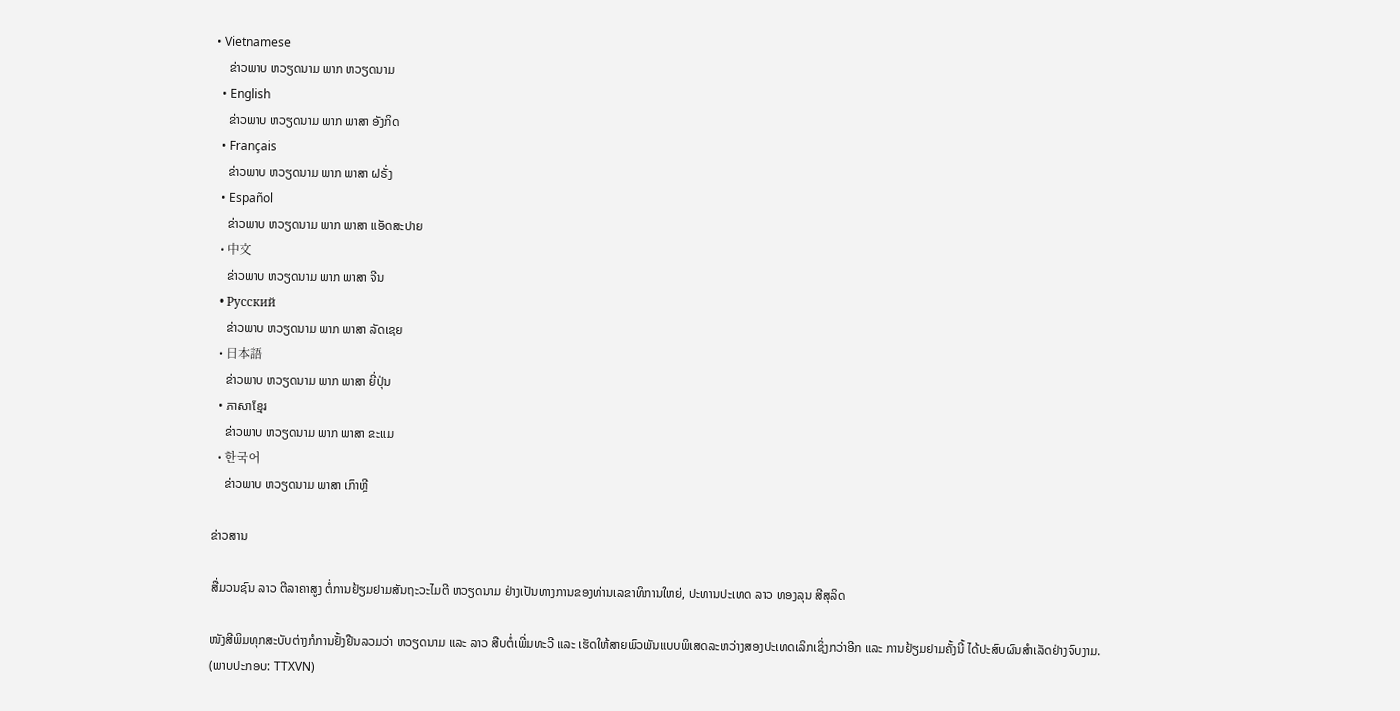• Vietnamese
    ຂ່າວພາບ ຫວຽດນາມ ພາກ ຫວຽດນາມ
  • English
    ຂ່າວພາບ ຫວຽດນາມ ພາກ ພາສາ ອັງກິດ
  • Français
    ຂ່າວພາບ ຫວຽດນາມ ພາກ ພາສາ ຝຣັ່ງ
  • Español
    ຂ່າວພາບ ຫວຽດນາມ ພາກ ພາສາ ແອັດສະປາຍ
  • 中文
    ຂ່າວພາບ ຫວຽດນາມ ພາກ ພາສາ ຈີນ
  • Русский
    ຂ່າວພາບ ຫວຽດນາມ ພາກ ພາສາ ລັດເຊຍ
  • 日本語
    ຂ່າວພາບ ຫວຽດນາມ ພາກ ພາສາ ຍີ່ປຸ່ນ
  • ភាសាខ្មែរ
    ຂ່າວພາບ ຫວຽດນາມ ພາກ ພາສາ ຂະແມ
  • 한국어
    ຂ່າວພາບ ຫວຽດນາມ ພາສາ ເກົາຫຼີ

ຂ່າວສານ

ສື່ມວນຊົນ ລາວ ຕີລາຄາສູງ ຕໍ່ການຢ້ຽມຢາມສັນຖະວະໄມຕີ ຫວຽດນາມ ຢ່າງເປັນທາງການຂອງທ່ານເລຂາທິການໃຫຍ່, ປະທານປະເທດ ລາວ ທອງລຸນ ສີສຸລິດ

ໜັງສີພິມທຸກສະບັບຕ່າງກໍການຢັ້ງຢືນລວມວ່າ ຫວຽດນາມ ແລະ ລາວ ສືບຕໍ່ເພີ່ມທະວີ ແລະ ເຮັດໃຫ້ສາຍພົວພັນແບບພິເສດລະຫວ່າງສອງປະເທດເລິກເຊິ່ງກວ່າອີກ ແລະ ການຢ້ຽມຢາມຄັ້ງນີ້ ໄດ້ປະສົບຜົນສຳເລັດຢ່າງຈົບງາມ.
(ພາບປະກອບ: TTXVN)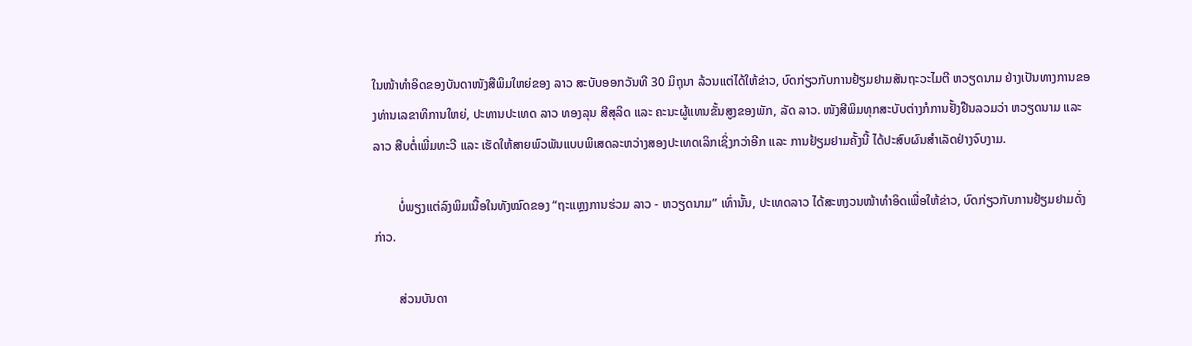ໃນໜ້າທຳອິດຂອງບັນດາໜັງສືພິມໃຫຍ່ຂອງ ລາວ ສະບັບອອກວັນທີ 30 ມິຖຸນາ ລ້ວນແຕ່ໄດ້ໃຫ້ຂ່າວ, ບົດກ່ຽວກັບການຢ້ຽມຢາມສັນຖະວະໄມຕີ ຫວຽດນາມ ຢ່າງເປັນທາງການຂອງທ່ານເລຂາທິການໃຫຍ່, ປະທານປະເທດ ລາວ ທອງລຸນ ສີສຸລິດ ແລະ ຄະນະຜູ້ແທນຂັ້ນສູງຂອງພັກ, ລັດ ລາວ. ໜັງສີພິມທຸກສະບັບຕ່າງກໍການຢັ້ງຢືນລວມວ່າ ຫວຽດນາມ ແລະ ລາວ ສືບຕໍ່ເພີ່ມທະວີ ແລະ ເຮັດໃຫ້ສາຍພົວພັນແບບພິເສດລະຫວ່າງສອງປະເທດເລິກເຊິ່ງກວ່າອີກ ແລະ ການຢ້ຽມຢາມຄັ້ງນີ້ ໄດ້ປະສົບຜົນສຳເລັດຢ່າງຈົບງາມ.

        ບໍ່ພຽງແຕ່ລົງພິມເນື້ອໃນທັງໝົດຂອງ “ຖະແຫຼງການຮ່ວມ ລາວ - ຫວຽດນາມ” ເທົ່ານັ້ນ, ປະເທດລາວ ໄດ້ສະຫງວນໜ້າທຳອິດເພື່ອໃຫ້ຂ່າວ, ບົດກ່ຽວກັບການຢ້ຽມຢາມດັ່ງກ່າວ.

        ສ່ວນບັນດາ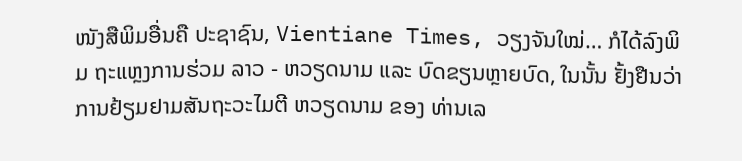ໜັງສືພິມອື່ນຄື ປະຊາຊົນ, Vientiane Times, ວຽງຈັນໃໝ່… ກໍໄດ້ລົງພິມ ຖະແຫຼງການຮ່ວມ ລາວ - ຫວຽດນາມ ແລະ ບົດຂຽນຫຼາຍບົດ, ໃນນັ້ນ ຢັ້ງຢືນວ່າ ການຢ້ຽມຢາມສັນຖະວະໄມຕີ ຫວຽດນາມ ຂອງ ທ່ານເລ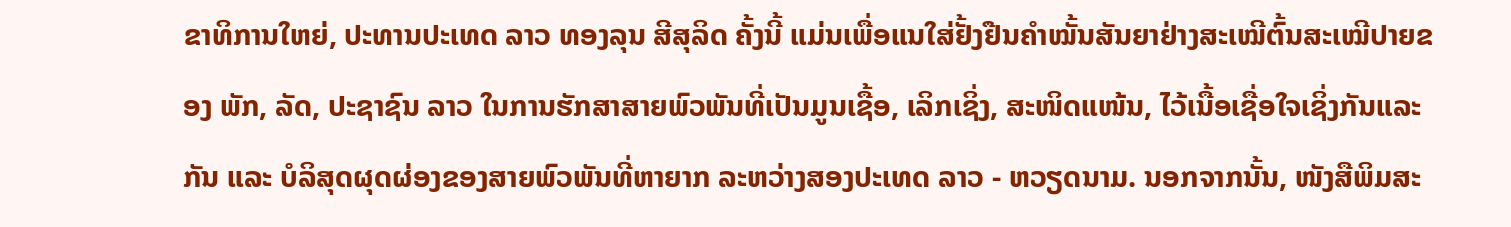ຂາທິການໃຫຍ່, ປະທານປະເທດ ລາວ ທອງລຸນ ສີສຸລິດ ຄັ້ງນີ້ ແມ່ນເພື່ອແນໃສ່ຢັ້ງຢືນຄຳໝັ້ນສັນຍາຢ່າງສະເໝີຕົ້ນສະເໝີປາຍຂອງ ພັກ, ລັດ, ປະຊາຊົນ ລາວ ໃນການຮັກສາສາຍພົວພັນທີ່ເປັນມູນເຊື້ອ, ເລິກເຊິ່ງ, ສະໜິດແໜ້ນ, ໄວ້ເນື້ອເຊື່ອໃຈເຊິ່ງກັນແລະກັນ ແລະ ບໍລິສຸດຜຸດຜ່ອງຂອງສາຍພົວພັນທີ່ຫາຍາກ ລະຫວ່າງສອງປະເທດ ລາວ - ຫວຽດນາມ. ນອກຈາກນັ້ນ, ໜັງສືພິມສະ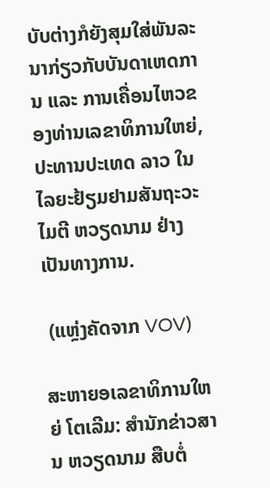ບັບຕ່າງກໍຍັງສຸມໃສ່ພັນລະນາກ່ຽວກັບບັນດາເຫດການ ແລະ ການເຄື່ອນໄຫວຂອງທ່ານເລຂາທິການໃຫຍ່, ປະທານປະເທດ ລາວ ໃນໄລຍະຢ້ຽມຢາມສັນຖະວະໄມຕີ ຫວຽດນາມ ຢ່າງເປັນທາງການ.

 (ແຫຼ່ງຄັດຈາກ VOV)

ສະຫາຍອເລຂາທິການໃຫຍ່ ໂຕເລີມ: ສຳນັກຂ່າວສານ ຫວຽດນາມ ສືບຕໍ່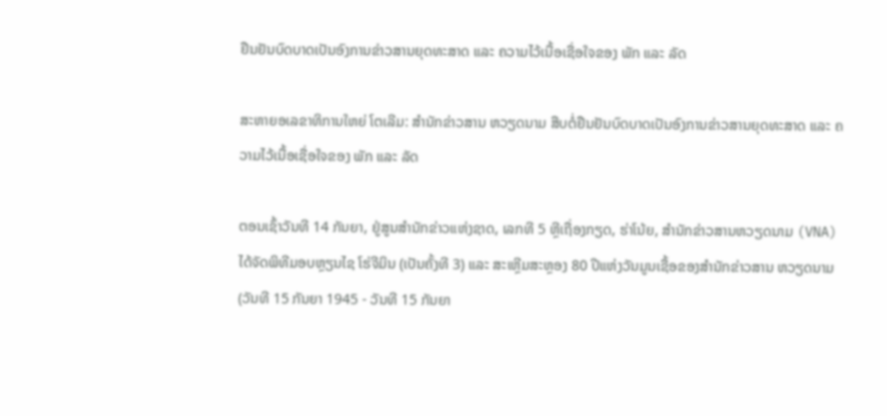ຢືນຢັນບົດບາດເປັນອົງການຂ່າວສານຍຸດທະສາດ ແລະ ຄວາມໄວ້ເນື້ອເຊື່ອໃຈຂອງ ພັກ ແລະ ລັດ

ສະຫາຍອເລຂາທິການໃຫຍ່ ໂຕເລີມ: ສຳນັກຂ່າວສານ ຫວຽດນາມ ສືບຕໍ່ຢືນຢັນບົດບາດເປັນອົງການຂ່າວສານຍຸດທະສາດ ແລະ ຄວາມໄວ້ເນື້ອເຊື່ອໃຈຂອງ ພັກ ແລະ ລັດ

ຕອນເຊົ້າວັນທີ 14 ກັນຍາ, ຢູ່ສູນສຳນັກຂ່າວແຫ່ງຊາດ, ເລກທີ 5 ຫຼີເຖື່ອງກຽດ, ຮ່າໂນ້ຍ, ສຳນັກຂ່າວສານຫວຽດນາມ (VNA) ໄດ້ຈັດພິທີມອບຫຼຽນໄຊ ໂຮ່ຈີມິນ (ເປັນຄັ້ງທີ 3) ແລະ ສະເຫຼີມສະຫຼອງ 80 ປີແຫ່ງວັນມູນເຊື້ອຂອງສຳນັກຂ່າວສານ ຫວຽດນາມ (ວັນທີ 15 ກັນຍາ 1945 - ວັນທີ 15 ກັນຍາ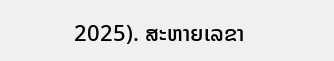2025). ສະຫາຍເລຂາ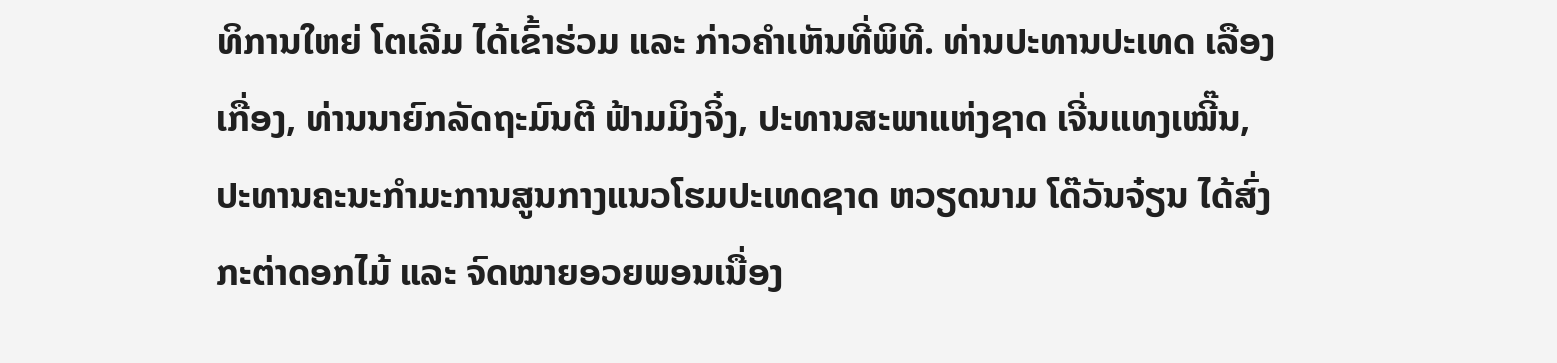ທິການໃຫຍ່ ໂຕເລີມ ໄດ້ເຂົ້າຮ່ວມ ແລະ ກ່າວຄຳເຫັນທີ່ພິທີ. ທ່ານປະທານປະເທດ ເລືອງເກື່ອງ, ທ່ານນາຍົກລັດຖະມົນຕີ ຟ້າມມິງຈິ໋ງ, ປະທານສະພາແຫ່ງຊາດ ເຈີ່ນແທງເໝີ໊ນ, ປະທານຄະນະກຳມະການສູນກາງແນວໂຮມປະເທດຊາດ ຫວຽດນາມ ໂດ໊ວັນຈ໋ຽນ ໄດ້ສົ່ງກະຕ່າດອກໄມ້ ແລະ ຈົດໝາຍອວຍພອນເນື່ອງ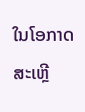ໃນໂອກາດສະເຫຼີ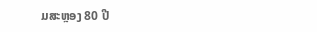ມສະຫຼອງ 80 ປີ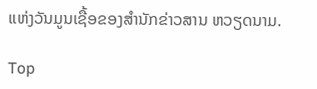ແຫ່ງວັນມູນເຊື້ອຂອງສຳນັກຂ່າວສານ ຫວຽດນາມ.

Top